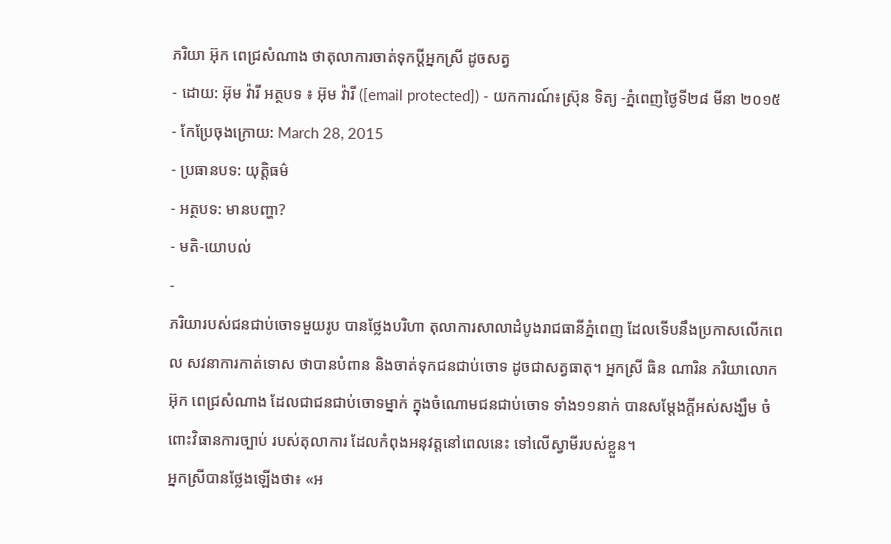ភរិយា អ៊ុក ពេជ្រសំណាង ថាតុលាការចាត់ទុកប្តីអ្នកស្រី ដូចសត្វ
- ដោយ: អ៊ុម វ៉ារី អត្ថបទ ៖ អ៊ុម វ៉ារី ([email protected]) - យកការណ៍៖ស្រ៊ុន ទិត្យ -ភ្នំពេញថ្ងៃទី២៨ មីនា ២០១៥
- កែប្រែចុងក្រោយ: March 28, 2015
- ប្រធានបទ: យុត្តិធម៌
- អត្ថបទ: មានបញ្ហា?
- មតិ-យោបល់
-
ភរិយារបស់ជនជាប់ចោទមួយរូប បានថ្លែងបរិហា តុលាការសាលាដំបូងរាជធានីភ្នំពេញ ដែលទើបនឹងប្រកាសលើកពេល សវនាការកាត់ទោស ថាបានបំពាន និងចាត់ទុកជនជាប់ចោទ ដូចជាសត្វធាតុ។ អ្នកស្រី ធិន ណារិន ភរិយាលោក អ៊ុក ពេជ្រសំណាង ដែលជាជនជាប់ចោទម្នាក់ ក្នុងចំណោមជនជាប់ចោទ ទាំង១១នាក់ បានសម្ដែងក្ដីអស់សង្ឃឹម ចំពោះវិធានការច្បាប់ របស់តុលាការ ដែលកំពុងអនុវត្តនៅពេលនេះ ទៅលើស្វាមីរបស់ខ្លួន។
អ្នកស្រីបានថ្លែងឡើងថា៖ «អ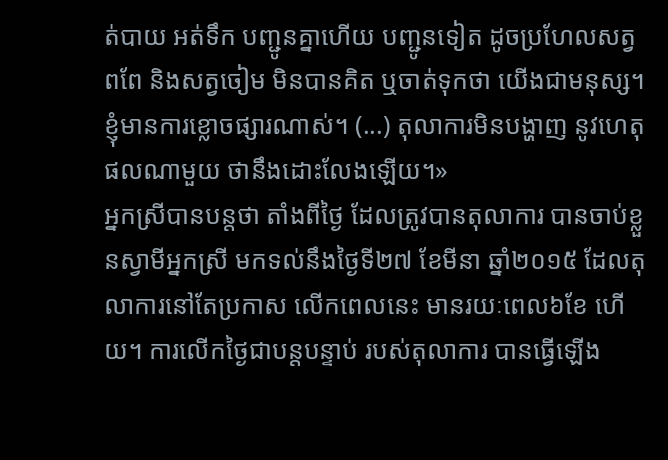ត់បាយ អត់ទឹក បញ្ជូនគ្នាហើយ បញ្ជូនទៀត ដូចប្រហែលសត្វពពែ និងសត្វចៀម មិនបានគិត ឬចាត់ទុកថា យើងជាមនុស្ស។ ខ្ញុំមានការខ្លោចផ្សារណាស់។ (...) តុលាការមិនបង្ហាញ នូវហេតុផលណាមួយ ថានឹងដោះលែងឡើយ។»
អ្នកស្រីបានបន្តថា តាំងពីថ្ងៃ ដែលត្រូវបានតុលាការ បានចាប់ខ្លួនស្វាមីអ្នកស្រី មកទល់នឹងថ្ងៃទី២៧ ខែមីនា ឆ្នាំ២០១៥ ដែលតុលាការនៅតែប្រកាស លើកពេលនេះ មានរយៈពេល៦ខែ ហើយ។ ការលើកថ្ងៃជាបន្តបន្ទាប់ របស់តុលាការ បានធ្វើឡើង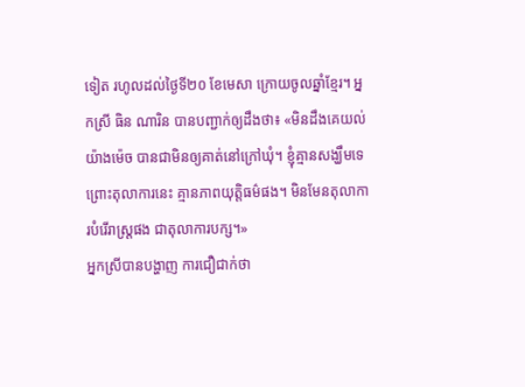ទៀត រហូលដល់ថ្ងៃទី២០ ខែមេសា ក្រោយចូលឆ្នាំខ្មែរ។ អ្នកស្រី ធិន ណារិន បានបញ្ជាក់ឲ្យដឹងថា៖ «មិនដឹងគេយល់យ៉ាងម៉េច បានជាមិនឲ្យគាត់នៅក្រៅឃុំ។ ខ្ញុំគ្មានសង្ឃឹមទេ ព្រោះតុលាការនេះ គ្មានភាពយុត្តិធម៌ផង។ មិនមែនតុលាការបំរើរាស្រ្តផង ជាតុលាការបក្ស។»
អ្នកស្រីបានបង្ហាញ ការជឿជាក់ថា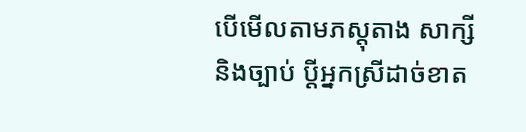បើមើលតាមភស្តុតាង សាក្សី និងច្បាប់ ប្តីអ្នកស្រីដាច់ខាត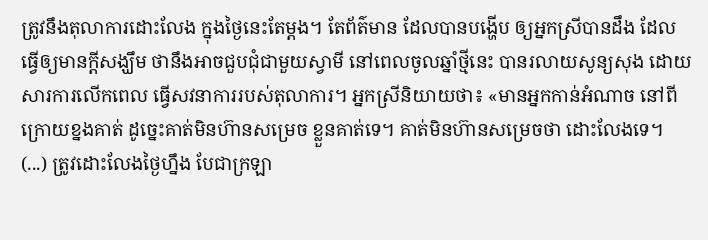ត្រូវនឹងតុលាការដោះលែង ក្នុងថ្ងៃនេះតែម្តង។ តែព័ត៌មាន ដែលបានបង្ហើប ឲ្យអ្នកស្រីបានដឹង ដែលធ្វើឲ្យមានក្ដីសង្ឃឹម ថានឹងអាចជួបជុំជាមួយស្វាមី នៅពេលចូលឆ្នាំថ្មីនេះ បានរលាយសូន្យសុង ដោយសារការលើកពេល ធ្វើសវនាការរបស់តុលាការ។ អ្នកស្រីនិយាយថា៖ «មានអ្នកកាន់អំណាច នៅពីក្រោយខ្នងគាត់ ដូច្នេះគាត់មិនហ៊ានសម្រេច ខ្លួនគាត់ទេ។ គាត់មិនហ៊ានសម្រេចថា ដោះលែងទេ។ (...) ត្រូវដោះលែងថ្ងៃហ្នឹង បែជាក្រឡា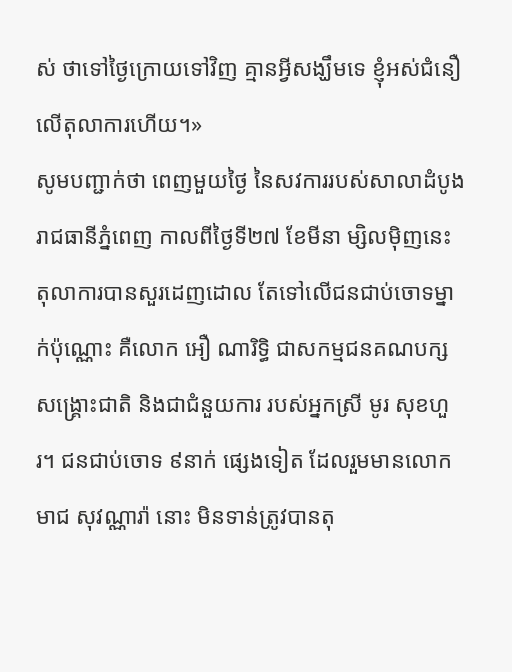ស់ ថាទៅថ្ងៃក្រោយទៅវិញ គ្មានអ្វីសង្ឃឹមទេ ខ្ញុំអស់ជំនឿលើតុលាការហើយ។»
សូមបញ្ជាក់ថា ពេញមួយថ្ងៃ នៃសវការរបស់សាលាដំបូង រាជធានីភ្នំពេញ កាលពីថ្ងៃទី២៧ ខែមីនា ម្សិលម៉ិញនេះ តុលាការបានសួរដេញដោល តែទៅលើជនជាប់ចោទម្នាក់ប៉ុណ្ណោះ គឺលោក អឿ ណារិទ្ធិ ជាសកម្មជនគណបក្សសង្គ្រោះជាតិ និងជាជំនួយការ របស់អ្នកស្រី មូរ សុខហួរ។ ជនជាប់ចោទ ៩នាក់ ផ្សេងទៀត ដែលរួមមានលោក មាជ សុវណ្ណារ៉ា នោះ មិនទាន់ត្រូវបានតុ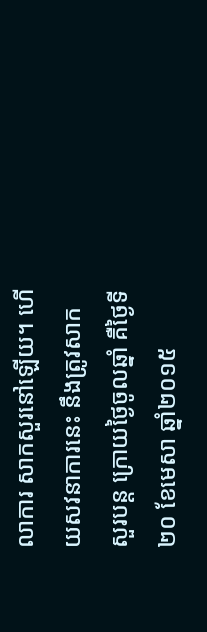លាការ សាកសួរនៅឡើយ។ ហើយសវនាការនេះ នឹងត្រូវសាកសួរបន្ត ក្រោយថ្ងៃចូលឆ្នាំ គឺថ្ងៃទី២០ ខែមេសា ឆ្នាំ២០១៥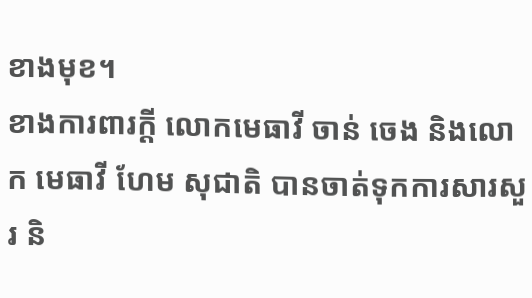ខាងមុខ។
ខាងការពារក្ដី លោកមេធាវី ចាន់ ចេង និងលោក មេធាវី ហែម សុជាតិ បានចាត់ទុកការសារសួរ និ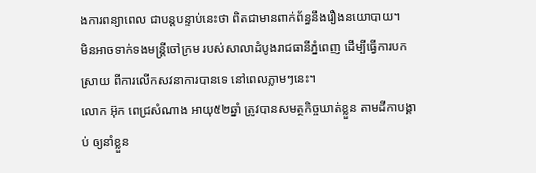ងការពន្យាពេល ជាបន្តបន្ទាប់នេះថា ពិតជាមានពាក់ព័ន្ធនឹងរឿងនយោបាយ។
មិនអាចទាក់ទងមន្ត្រីចៅក្រម របស់សាលាដំបូងរាជធានីភ្នំពេញ ដើម្បីធ្វើការបកស្រាយ ពីការលើកសវនាការបានទេ នៅពេលភ្លាមៗនេះ។
លោក អ៊ុក ពេជ្រសំណាង អាយុ៥២ឆ្នាំ ត្រូវបានសមត្ថកិច្ចឃាត់ខ្លួន តាមដីកាបង្គាប់ ឲ្យនាំខ្លួន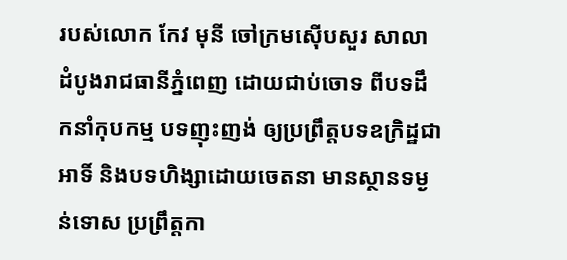របស់លោក កែវ មុនី ចៅក្រមស៊ើបសួរ សាលាដំបូងរាជធានីភ្នំពេញ ដោយជាប់ចោទ ពីបទដឹកនាំកុបកម្ម បទញុះញង់ ឲ្យប្រព្រឹត្តបទឧក្រិដ្ឋជាអាទិ៍ និងបទហិង្សាដោយចេតនា មានស្ថានទម្ងន់ទោស ប្រព្រឹត្តកា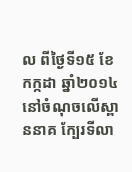ល ពីថ្ងៃទី១៥ ខែកក្កដា ឆ្នាំ២០១៤ នៅចំណុចលើស្ពាននាគ ក្បែរទីលា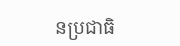នប្រជាធិ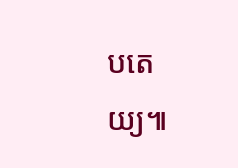បតេយ្យ៕